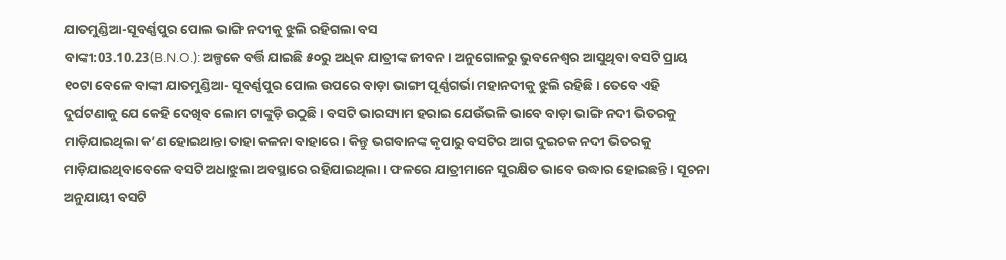ଯାତମୁଣ୍ଡିଆ-ସୂବର୍ଣ୍ଣପୁର ପୋଲ ଭାଙ୍ଗି ନଦୀକୁ ଝୁଲି ରହିଗଲା ବସ
ବାଙ୍କୀ:03.10.23(B.N.O.): ଅଳ୍ପକେ ବର୍ତ୍ତି ଯାଇଛି ୫୦ରୁ ଅଧିକ ଯାତ୍ରୀଙ୍କ ଜୀବନ । ଅନୁଗୋଳରୁ ଭୁବନେଶ୍ୱର ଆସୁଥିବା ବସଟି ପ୍ରାୟ ୧୦ଟା ବେଳେ ବାଙ୍କୀ ଯାତମୁଣ୍ଡିଆ- ସୂବର୍ଣ୍ଣପୁର ପୋଲ ଉପରେ ବାଡ଼ା ଭାଙ୍ଗୀ ପୂର୍ଣ୍ଣଗର୍ଭା ମହାନଦୀକୁ ଝୁଲି ରହିଛି । ତେବେ ଏହି ଦୁର୍ଘଟଣାକୁ ଯେ କେହି ଦେଖିବ ଲୋମ ଟାଙ୍କୁଡ଼ି ଉଠୁଛି । ବସଟି ଭାରସ୍ୟାମ ହରାଇ ଯେଉଁଭଳି ଭାବେ ବାଡ଼ା ଭାଙ୍ଗି ନଦୀ ଭିତରକୁ ମାଡ଼ିଯାଇଥିଲା କ’ଣ ହୋଇଥାନ୍ତା ତାହା କଳନା ବାହାରେ । କିନ୍ତୁ ଭଗବାନଙ୍କ କୃପାରୁ ବସଟିର ଆଗ ଦୁଇଚକ ନଦୀ ଭିତରକୁ ମାଡ଼ିଯାଇଥିବାବେଳେ ବସଟି ଅଧାଝୁଲା ଅବସ୍ଥାରେ ରହିଯାଇଥିଲା । ଫଳରେ ଯାତ୍ରୀମାନେ ସୁରକ୍ଷିତ ଭାବେ ଉଦ୍ଧାର ହୋଇଛନ୍ତି । ସୂଚନା ଅନୁଯାୟୀ ବସଟି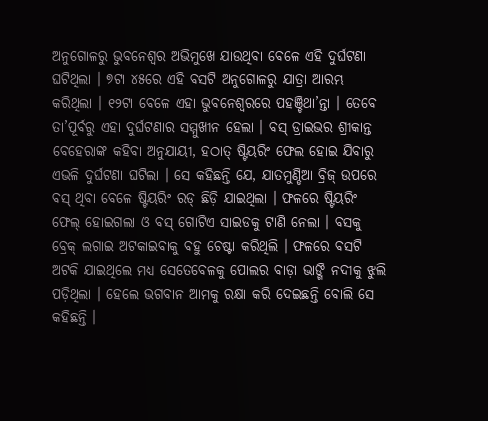ଅନୁଗୋଳରୁ ଭୁବନେଶ୍ୱର ଅଭିମୁଖେ ଯାଉଥିବା ବେଳେ ଏହି ଦୁର୍ଘଟଣା ଘଟିଥିଲା । ୭ଟା ୪୫ରେ ଏହି ବସଟି ଅନୁଗୋଳରୁ ଯାତ୍ରା ଆରମ୍ଭ କରିଥିଲା । ୧୨ଟା ବେଳେ ଏହା ଭୁବନେଶ୍ୱରରେ ପହଞ୍ଚିଥା’ନ୍ତା । ତେବେ ତା’ପୂର୍ବରୁ ଏହା ଦୁର୍ଘଟଣାର ସମ୍ମୁଖୀନ ହେଲା । ବସ୍ ଡ୍ରାଇଭର ଶ୍ରୀକାନ୍ତ ବେହେରାଙ୍କ କହିବା ଅନୁଯାୟୀ, ହଠାତ୍ ଷ୍ଟିୟରିଂ ଫେଲ ହୋଇ ଯିବାରୁ ଏଭଳି ଦୁର୍ଘଟଣା ଘଟିଲା । ସେ କହିଛନ୍ତି ଯେ, ଯାତମୁଣ୍ଡିଆ ବ୍ରିଜ୍ ଉପରେ ବସ୍ ଥିବା ବେଳେ ଷ୍ଟିୟରିଂ ରଡ୍ ଛିଡ଼ି ଯାଇଥିଲା । ଫଳରେ ଷ୍ଟିୟରିଂ ଫେଲ୍ ହୋଇଗଲା ଓ ବସ୍ ଗୋଟିଏ ସାଇଡକୁ ଟାଣି ନେଲା । ବସକୁ ବ୍ରେକ୍ ଲଗାଇ ଅଟକାଇବାକୁ ବହୁ ଚେଷ୍ଟା କରିଥିଲି । ଫଳରେ ବସଟି ଅଟକି ଯାଇଥିଲେ ମଧ୍ୟ ସେତେବେଳକୁ ପୋଲର ବାଡ଼ା ଭାଙ୍ଗି ନଦୀକୁ ଝୁଲି ପଡ଼ିଥିଲା । ହେଲେ ଭଗବାନ ଆମକୁ ରକ୍ଷା କରି ଦେଇଛନ୍ତି ବୋଲି ସେ କହିଛନ୍ତି ।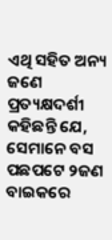ଏଥି ସହିତ ଅନ୍ୟ ଜଣେ ପ୍ରତ୍ୟକ୍ଷଦର୍ଶୀ କହିଛନ୍ତି ଯେ, ସେମାନେ ବସ ପଛପଟେ ୨ଜଣ ବାଇକରେ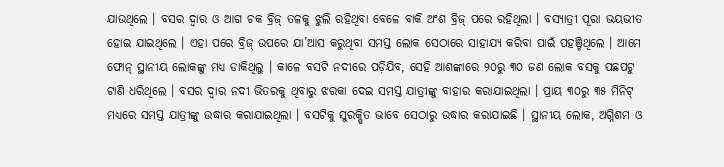ଯାଉଥିଲେ । ବସର ଦ୍ୱାର ଓ ଆଗ ଚକ ବ୍ରିଜ୍ ତଳକୁ ଝୁଲି ରହିଥିବା ବେଳେ ବାକି ଅଂଶ ବ୍ରିଜ୍ ପରେ ରହିଥିଲା । ବସ୍ଯାତ୍ରୀ ପୂରା ଭୟଭୀତ ହୋଇ ଯାଇଥିଲେ । ଏହା ପରେ ବ୍ରିଜ୍ ଉପରେ ଯା’ଆସ କରୁଥିବା ସମସ୍ତ ଲୋକ ସେଠାରେ ସାହାଯ୍ୟ କରିବା ପାଇଁ ପହଞ୍ଚିଥିଲେ । ଆମେ ଫୋନ୍ ସ୍ଥାନୀୟ ଲୋକଙ୍କୁ ମଧ୍ୟ ଡାକିଥିଲୁ । କାଳେ ବସଟି ନଦୀରେ ପଡ଼ିଯିବ, ସେହି ଆଶଙ୍କାରେ ୨୦ରୁ ୩୦ ଜଣ ଲୋକ ବସକୁ ପଛପଟୁ ଟାଣି ଧରିଥିଲେ । ବସର ଦ୍ୱାର ନଦୀ ଭିତରକୁ ଥିବାରୁ ଝରକା ଦେଇ ସମସ୍ତ ଯାତ୍ରୀଙ୍କୁ ବାହାର କରାଯାଇଥିଲା । ପ୍ରାୟ ୩୦ରୁ ୩୫ ମିନିଟ୍ ମଧ୍ୟରେ ସମସ୍ତ ଯାତ୍ରୀଙ୍କୁ ଉଦ୍ଧାର କରାଯାଇଥିଲା । ବସଟିକୁ ସୁରକ୍ଷିତ ଭାବେ ସେଠାରୁ ଉଦ୍ଧାର କରାଯାଇଛି । ସ୍ଥାନୀୟ ଲୋକ, ଅଗ୍ନିଶମ ଓ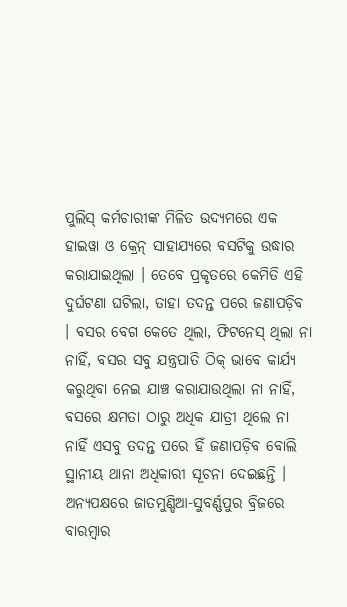ପୁଲିସ୍ କର୍ମଚାରୀଙ୍କ ମିଳିତ ଉଦ୍ୟମରେ ଏକ ହାଇୱା ଓ କ୍ରେନ୍ ସାହାଯ୍ୟରେ ବସଟିକୁ ଉଦ୍ଧାର କରାଯାଇଥିଲା । ତେବେ ପ୍ରକୃତରେ କେମିତି ଏହି ଦୁର୍ଘଟଣା ଘଟିଲା, ତାହା ତଦନ୍ତ ପରେ ଜଣାପଡ଼ିବ । ବସର ବେଗ କେତେ ଥିଲା, ଫିଟନେସ୍ ଥିଲା ନା ନାହିଁ, ବସର ସବୁ ଯନ୍ତ୍ରପାତି ଠିକ୍ ଭାବେ କାର୍ଯ୍ୟ କରୁଥିବା ନେଇ ଯାଞ୍ଚ କରାଯାଉଥିଲା ନା ନାହିଁ, ବସରେ କ୍ଷମତା ଠାରୁ ଅଧିକ ଯାତ୍ରୀ ଥିଲେ ନା ନାହିଁ ଏସବୁ ତଦନ୍ତ ପରେ ହିଁ ଜଣାପଡ଼ିବ ବୋଲି ସ୍ଥାନୀୟ ଥାନା ଅଧିକାରୀ ସୂଚନା ଦେଇଛନ୍ତି । ଅନ୍ୟପକ୍ଷରେ ଜାତମୁଣ୍ଡିଆ-ସୁବର୍ଣ୍ଣପୁର ବ୍ରିଜରେ ବାରମ୍ବାର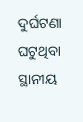ଦୁର୍ଘଟଣା ଘଟୁଥିବା ସ୍ଥାନୀୟ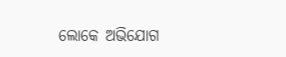ଲୋକେ ଅଭିଯୋଗ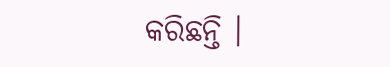କରିଛନ୍ତି ।